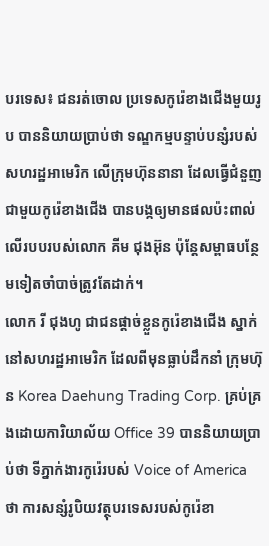បរទេស៖ ជនរត់ចោល ប្រទេសកូរ៉េខាងជើងមួយរូប បាននិយាយប្រាប់ថា ទណ្ឌកម្មបន្ទាប់បន្សំរបស់សហរដ្ឋអាមេរិក លើក្រុមហ៊ុននានា ដែលធ្វើជំនួញជាមួយកូរ៉េខាងជើង បានបង្កឲ្យមានផលប៉ះពាល់ លើរបបរបស់លោក គីម ជុងអ៊ុន ប៉ុន្តែសម្ពាធបន្ថែមទៀតចាំបាច់ត្រូវតែដាក់។
លោក រី ជុងហូ ជាជនផ្តាច់ខ្លួនកូរ៉េខាងជើង ស្នាក់នៅសហរដ្ឋអាមេរិក ដែលពីមុនធ្លាប់ដឹកនាំ ក្រុមហ៊ុន Korea Daehung Trading Corp. គ្រប់គ្រងដោយការិយាល័យ Office 39 បាននិយាយប្រាប់ថា ទីភ្នាក់ងារកូរ៉េរបស់ Voice of America ថា ការសន្សំរូបិយវត្ថុបរទេសរបស់កូរ៉េខា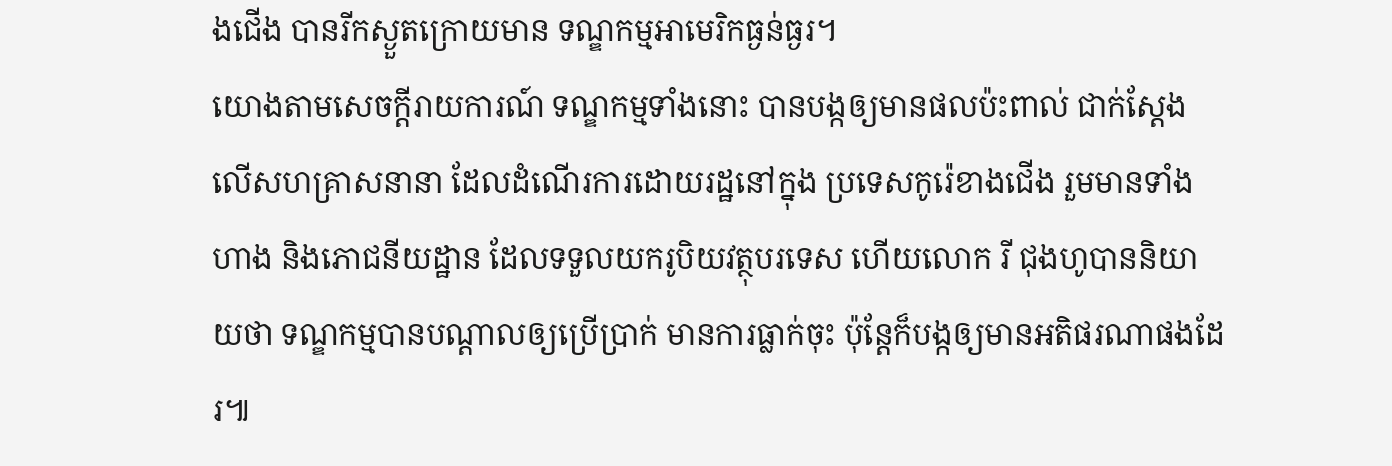ងជើង បានរីកស្ងួតក្រោយមាន ទណ្ឌកម្មអាមេរិកធ្ងន់ធ្ងរ។
យោងតាមសេចក្តីរាយការណ៍ ទណ្ឌកម្មទាំងនោះ បានបង្កឲ្យមានផលប៉ះពាល់ ជាក់ស្តែង លើសហគ្រាសនានា ដែលដំណើរការដោយរដ្ឋនៅក្នុង ប្រទេសកូរ៉េខាងជើង រួមមានទាំងហាង និងភោជនីយដ្ឋាន ដែលទទួលយករូបិយវត្ថុបរទេស ហើយលោក រី ជុងហូបាននិយាយថា ទណ្ឌកម្មបានបណ្ដាលឲ្យប្រើប្រាក់ មានការធ្លាក់ចុះ ប៉ុន្តែក៏បង្កឲ្យមានអតិផរណាផងដែរ៕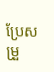ប្រែសម្រួ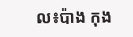ល៖ប៉ាង កុង